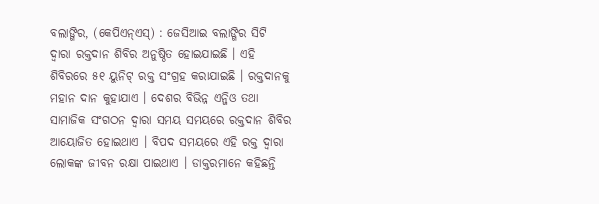ବଲାଙ୍ଗିର, (କେପିଏନ୍ଏସ୍) : ଜେସିଆଇ ବଲାଙ୍ଗିର ସିଟି ଦ୍ୱାରା ରକ୍ତଦାନ ଶିବିର ଅନୁଷ୍ଠିତ ହୋଇଯାଇଛି । ଏହି ଶିବିରରେ ୫୧ ୟୁନିଟ୍ ରକ୍ତ ସଂଗ୍ରହ କରାଯାଇଛି । ରକ୍ତଦାନକୁ ମହାନ ଦାନ କୁହାଯାଏ । ଦେଶର ବିଭିନ୍ନ ଏନ୍ଜିଓ ତଥା ସାମାଜିକ ସଂଗଠନ ଦ୍ୱାରା ସମୟ ସମୟରେ ରକ୍ତଦାନ ଶିବିର ଆୟୋଜିତ ହୋଇଥାଏ । ବିପଦ ସମୟରେ ଏହି ରକ୍ତ ଦ୍ୱାରା ଲୋକଙ୍କ ଜୀବନ ରକ୍ଷା ପାଇଥାଏ । ଡାକ୍ତରମାନେ କହିଛନ୍ତି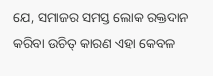ଯେ, ସମାଜର ସମସ୍ତ ଲୋକ ରକ୍ତଦାନ କରିବା ଉଚିତ୍ କାରଣ ଏହା କେବଳ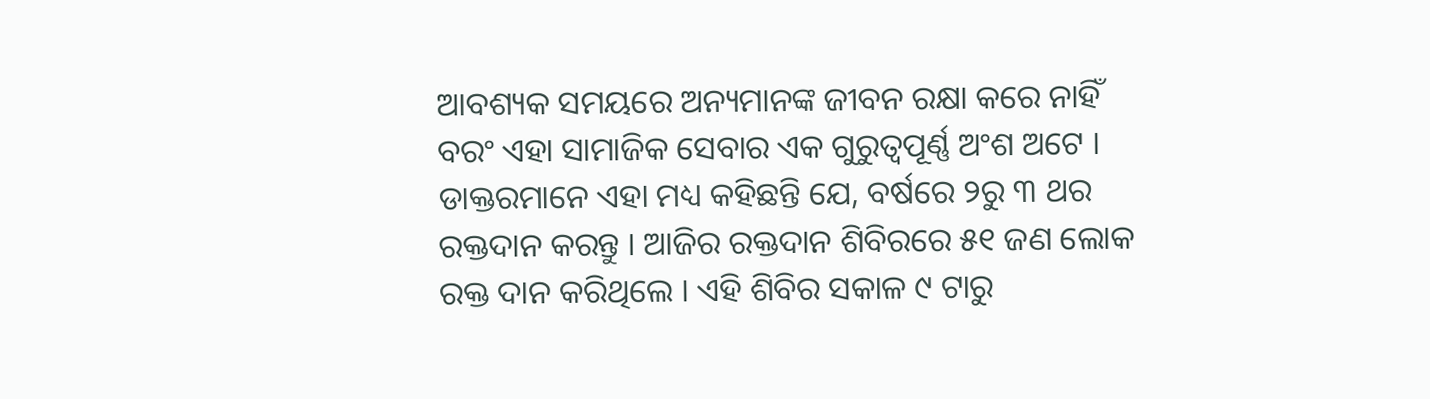ଆବଶ୍ୟକ ସମୟରେ ଅନ୍ୟମାନଙ୍କ ଜୀବନ ରକ୍ଷା କରେ ନାହିଁ ବରଂ ଏହା ସାମାଜିକ ସେବାର ଏକ ଗୁରୁତ୍ୱପୂର୍ଣ୍ଣ ଅଂଶ ଅଟେ । ଡାକ୍ତରମାନେ ଏହା ମଧ୍ୟ କହିଛନ୍ତି ଯେ, ବର୍ଷରେ ୨ରୁ ୩ ଥର ରକ୍ତଦାନ କରନ୍ତୁ । ଆଜିର ରକ୍ତଦାନ ଶିବିରରେ ୫୧ ଜଣ ଲୋକ ରକ୍ତ ଦାନ କରିଥିଲେ । ଏହି ଶିବିର ସକାଳ ୯ ଟାରୁ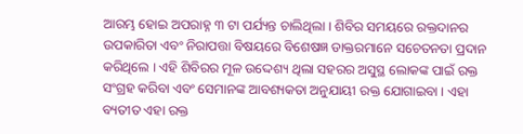ଆରମ୍ଭ ହୋଇ ଅପରାହ୍ନ ୩ ଟା ପର୍ଯ୍ୟନ୍ତ ଚାଲିଥିଲା । ଶିବିର ସମୟରେ ରକ୍ତଦାନର ଉପକାରିତା ଏବଂ ନିରାପତ୍ତା ବିଷୟରେ ବିଶେଷଜ୍ଞ ଡାକ୍ତରମାନେ ସଚେତନତା ପ୍ରଦାନ କରିଥିଲେ । ଏହି ଶିବିରର ମୂଳ ଉଦ୍ଦେଶ୍ୟ ଥିଲା ସହରର ଅସୁସ୍ଥ ଲୋକଙ୍କ ପାଇଁ ରକ୍ତ ସଂଗ୍ରହ କରିବା ଏବଂ ସେମାନଙ୍କ ଆବଶ୍ୟକତା ଅନୁଯାୟୀ ରକ୍ତ ଯୋଗାଇବା । ଏହା ବ୍ୟତୀତ ଏହା ରକ୍ତ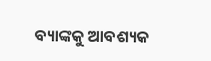ବ୍ୟାଙ୍କକୁ ଆବଶ୍ୟକ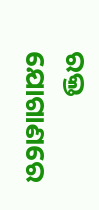ରକ୍ତ ଯୋଗାଣରେ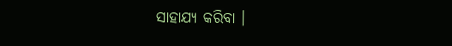ସାହାଯ୍ୟ କରିବା ।